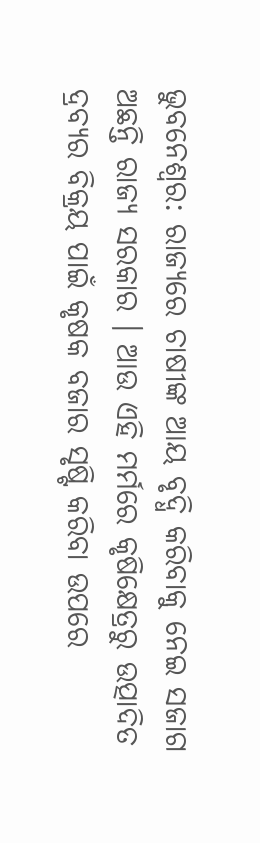ଭୁବନେଶ୍ବର: ରାଜ୍ୟରେ ଚାଷୀଙ୍କ ଆୟ ବୃଦ୍ଧି କରିବାକୁ ନେଇ ସଜାଗ ଅଛନ୍ତି ରାଜ୍ୟ ସରକାର । ଆଉ ଏହି ମର୍ମରେ କୃଷିକ୍ଷେତ୍ରରୁ ଉତ୍ପାଦିତ ଦ୍ରବ୍ୟର ବିକ୍ରୟ ପାଇଁ କୃଷକ ବଜାର ସୃଷ୍ଟି କରିବା ଉପରେ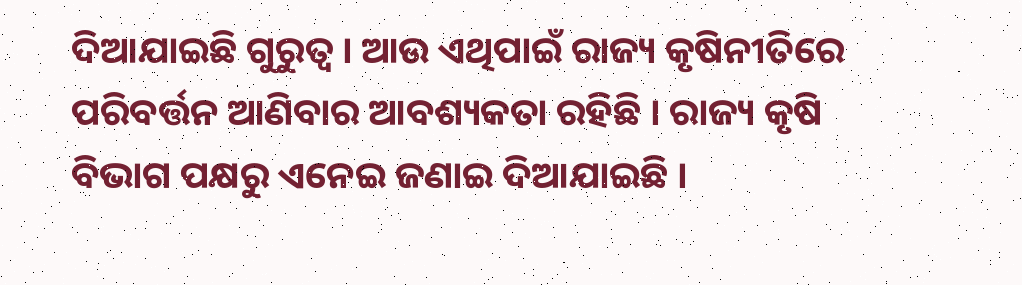ଦିଆଯାଇଛି ଗୁରୁତ୍ବ । ଆଉ ଏଥିପାଇଁ ରାଜ୍ୟ କୃଷିନୀତିରେ ପରିବର୍ତ୍ତନ ଆଣିବାର ଆବଶ୍ୟକତା ରହିଛି । ରାଜ୍ୟ କୃଷି ବିଭାଗ ପକ୍ଷରୁ ଏନେଇ ଜଣାଇ ଦିଆଯାଇଛି ।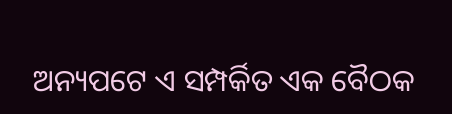ଅନ୍ୟପଟେ ଏ ସମ୍ପର୍କିତ ଏକ ବୈଠକ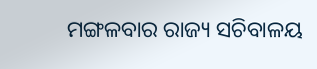ମଙ୍ଗଳବାର ରାଜ୍ୟ ସଚିବାଳୟ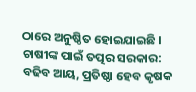ଠାରେ ଅନୁଷ୍ଠିତ ହୋଇଯାଇଛି ।
ଚାଷୀଙ୍କ ପାଇଁ ତତ୍ପର ସରକାର: ବଢିବ ଆୟ, ପ୍ରତିଷ୍ଠା ହେବ କୃଷକ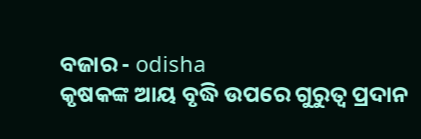ବଜାର - odisha
କୃଷକଙ୍କ ଆୟ ବୃଦ୍ଧି ଉପରେ ଗୁରୁତ୍ୱ ପ୍ରଦାନ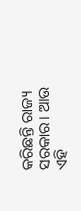କରିଛନ୍ତି ରାଜ୍ୟ ସରକାର। ଆଉ ଏହି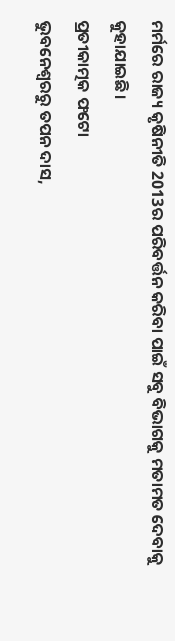ମର୍ମରେ ରାଜ୍ୟ କୃଷିନୀତି 2013ର ପରିବର୍ତ୍ତନ କରିବା ପାଇଁ ସବୁ ବିଭାଗକୁ ମତାମତ ଦେବାକୁ କୁହାଯାଇଛି।
ପ୍ରତୀକାତ୍ମକ ଫଟୋ
ଭୁବନେଶ୍ବରରୁ ତପନ ଦାସ,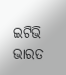ଇଟିଭି ଭାରତ